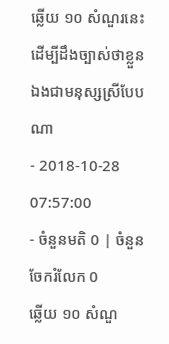ឆ្លើយ ១០ សំណួរនេះ ដើម្បីដឹងច្បាស់ថាខ្លួនឯងជាមនុស្សស្រីបែបណា
- 2018-10-28 07:57:00
- ចំនួនមតិ 0 | ចំនួនចែករំលែក 0
ឆ្លើយ ១០ សំណួ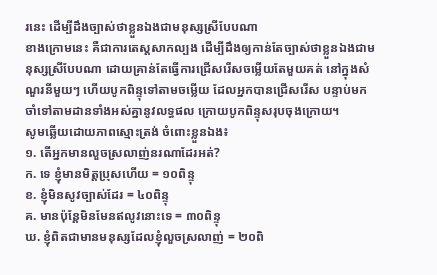រនេះ ដើម្បីដឹងច្បាស់ថាខ្លួនឯងជាមនុស្សស្រីបែបណា
ខាងក្រោមនេះ គឺជាការតេស្តសាកល្បង ដើម្បីដឹងឲ្យកាន់តែច្បាស់ថាខ្លួនឯងជាមនុស្សស្រីបែបណា ដោយគ្រាន់តែធ្វើការជ្រើសរើសចម្លើយតែមួយគត់ នៅក្នុងសំណួរនីមួយៗ ហើយបូកពិន្ទុទៅតាមចម្លើយ ដែលអ្នកបានជ្រើសរើស បន្ទាប់មកចាំទៅតាមដានទាំងអស់គ្នានូវលទ្ធផល ក្រោយបូកពិន្ទុសរុបចុងក្រោយ។
សូមឆ្លើយដោយភាពស្មោះត្រង់ ចំពោះខ្លួនឯង៖
១. តើអ្នកមានលួចស្រលាញ់នរណាដែរអត់?
ក. ទេ ខ្ញុំមានមិត្តប្រុសហើយ = ១០ពិន្ទុ
ខ. ខ្ញុំមិនសូវច្បាស់ដែរ = ៤០ពិន្ទុ
គ. មានប៉ុន្តែមិនមែនឥលូវនោះទេ = ៣០ពិន្ទុ
ឃ. ខ្ញុំពិតជាមានមនុស្សដែលខ្ញុំលួចស្រលាញ់ = ២០ពិ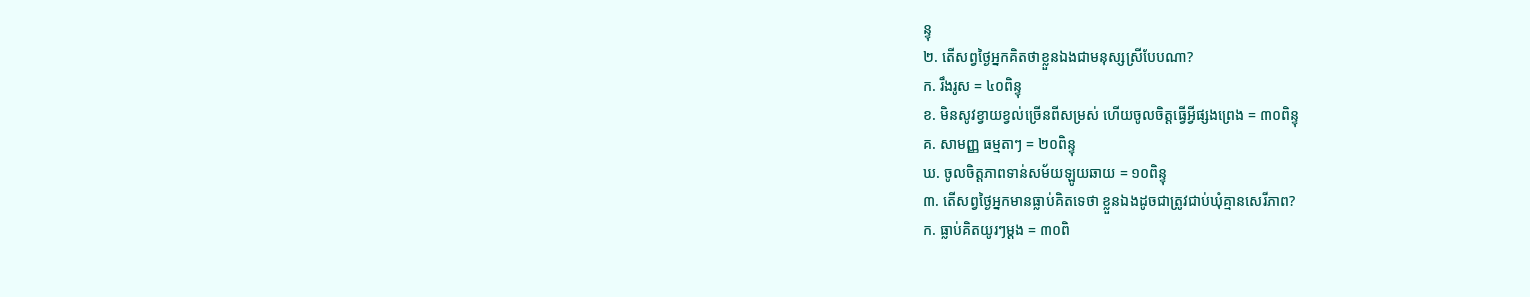ន្ទុ
២. តើសព្វថ្ងៃអ្នកគិតថាខ្លួនឯងជាមនុស្សស្រីបែបណា?
ក. រឹងរូស = ៤០ពិន្ទុ
ខ. មិនសូវខ្វាយខ្វល់ច្រើនពីសម្រស់ ហើយចូលចិត្តធ្វើអ្វីផ្សងព្រេង = ៣០ពិន្ទុ
គ. សាមញ្ញ ធម្មតាៗ = ២០ពិន្ទុ
ឃ. ចូលចិត្តភាពទាន់សម័យឡូយឆាយ = ១០ពិន្ទុ
៣. តើសព្វថ្ងៃអ្នកមានធ្លាប់គិតទេថា ខ្លួនឯងដូចជាត្រូវជាប់ឃុំគ្មានសេរីភាព?
ក. ធ្លាប់គិតយូរៗម្តង = ៣០ពិ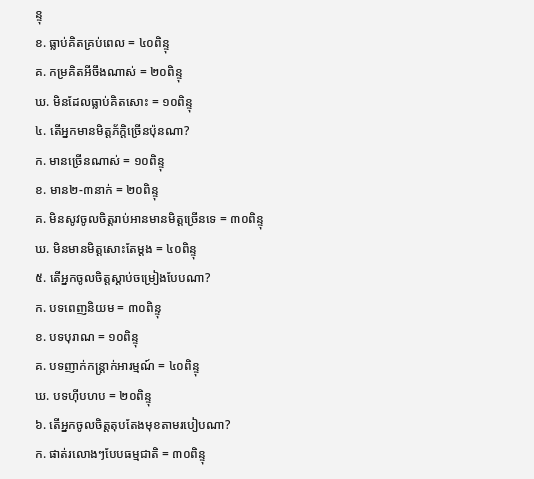ន្ទុ
ខ. ធ្លាប់គិតគ្រប់ពេល = ៤០ពិន្ទុ
គ. កម្រគិតអីចឹងណាស់ = ២០ពិន្ទុ
ឃ. មិនដែលធ្លាប់គិតសោះ = ១០ពិន្ទុ
៤. តើអ្នកមានមិត្តភ័ក្តិច្រើនប៉ុនណា?
ក. មានច្រើនណាស់ = ១០ពិន្ទុ
ខ. មាន២-៣នាក់ = ២០ពិន្ទុ
គ. មិនសូវចូលចិត្តរាប់អានមានមិត្តច្រើនទេ = ៣០ពិន្ទុ
ឃ. មិនមានមិត្តសោះតែម្តង = ៤០ពិន្ទុ
៥. តើអ្នកចូលចិត្តស្តាប់ចម្រៀងបែបណា?
ក. បទពេញនិយម = ៣០ពិន្ទុ
ខ. បទបុរាណ = ១០ពិន្ទុ
គ. បទញាក់កន្ត្រាក់អារម្មណ៍ = ៤០ពិន្ទុ
ឃ. បទហ៊ីបហប = ២០ពិន្ទុ
៦. តើអ្នកចូលចិត្តតុបតែងមុខតាមរបៀបណា?
ក. ផាត់រលោងៗបែបធម្មជាតិ = ៣០ពិន្ទុ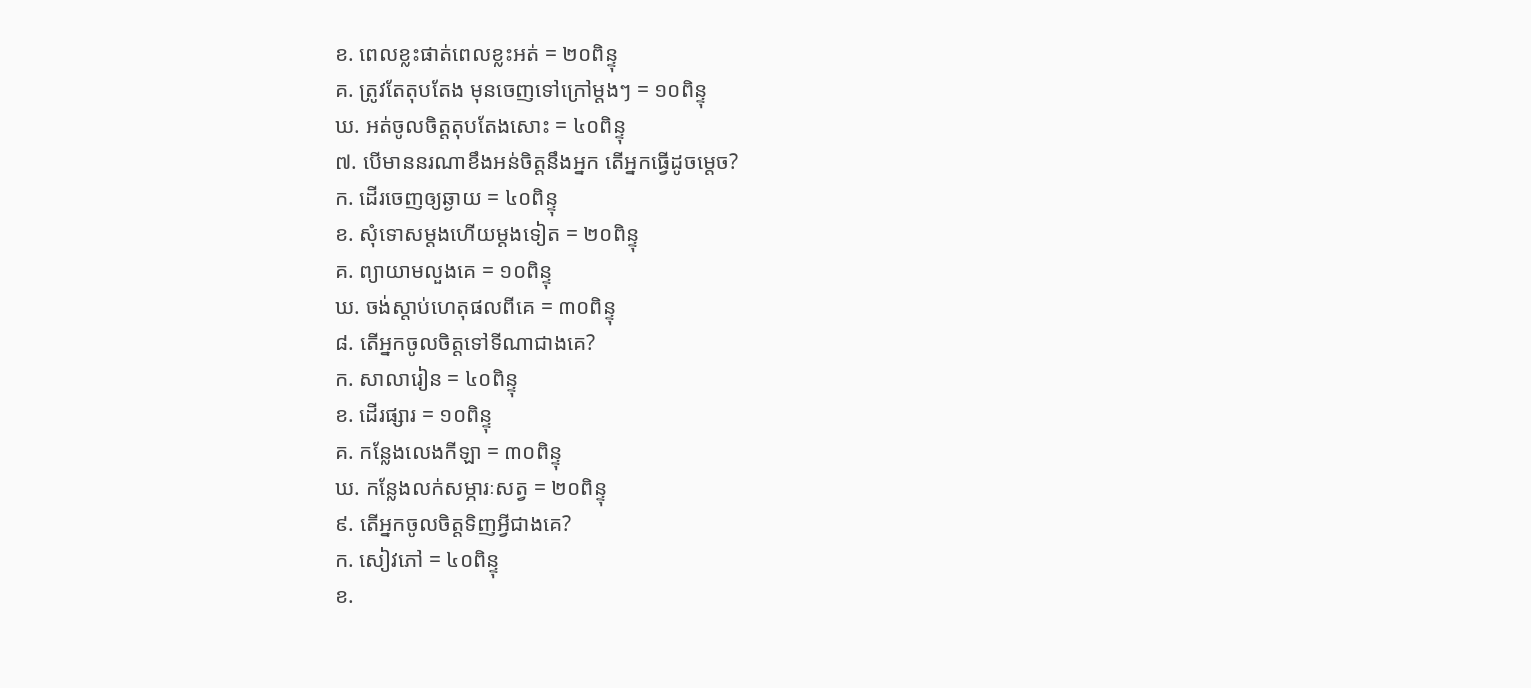ខ. ពេលខ្លះផាត់ពេលខ្លះអត់ = ២០ពិន្ទុ
គ. ត្រូវតែតុបតែង មុនចេញទៅក្រៅម្តងៗ = ១០ពិន្ទុ
ឃ. អត់ចូលចិត្តតុបតែងសោះ = ៤០ពិន្ទុ
៧. បើមាននរណាខឹងអន់ចិត្តនឹងអ្នក តើអ្នកធ្វើដូចម្តេច?
ក. ដើរចេញឲ្យឆ្ងាយ = ៤០ពិន្ទុ
ខ. សុំទោសម្តងហើយម្តងទៀត = ២០ពិន្ទុ
គ. ព្យាយាមលួងគេ = ១០ពិន្ទុ
ឃ. ចង់ស្តាប់ហេតុផលពីគេ = ៣០ពិន្ទុ
៨. តើអ្នកចូលចិត្តទៅទីណាជាងគេ?
ក. សាលារៀន = ៤០ពិន្ទុ
ខ. ដើរផ្សារ = ១០ពិន្ទុ
គ. កន្លែងលេងកីឡា = ៣០ពិន្ទុ
ឃ. កន្លែងលក់សម្ភារៈសត្វ = ២០ពិន្ទុ
៩. តើអ្នកចូលចិត្តទិញអ្វីជាងគេ?
ក. សៀវភៅ = ៤០ពិន្ទុ
ខ.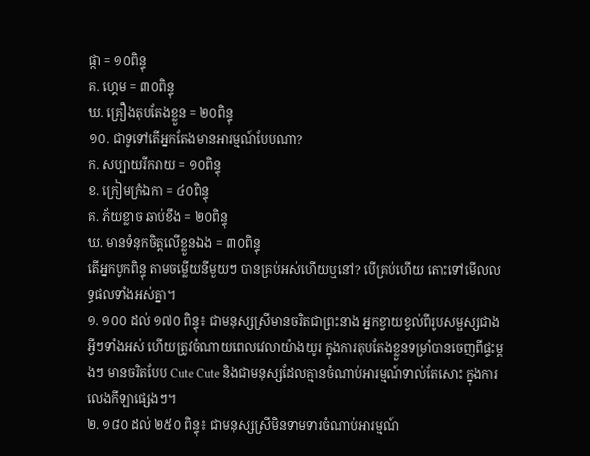ផ្កា = ១០ពិន្ទុ
គ. ហ្គេម = ៣០ពិន្ទុ
ឃ. គ្រឿងតុបតែងខ្លួន = ២០ពិន្ទុ
១០. ជាទូទៅតើអ្នកតែងមានអារម្មណ៍បែបណា?
ក. សប្បាយរីករាយ = ១០ពិន្ទុ
ខ. ក្រៀមក្រំឯកា = ៤០ពិន្ទុ
គ. ភ័យខ្លាច ឆាប់ខឹង = ២០ពិន្ទុ
ឃ. មានទំនុកចិត្តលើខ្លួនឯង = ៣០ពិន្ទុ
តើអ្នកបូកពិន្ទុ តាមចម្លើយនីមួយៗ បានគ្រប់អស់ហើយឬនៅ? បើគ្រប់ហើយ តោះទៅមើលលទ្ធផលទាំងអស់គ្នា។
១. ១០០ ដល់ ១៧០ ពិន្ទុ៖ ជាមនុស្សស្រីមានចរិតជាព្រះនាង អ្នកខ្វាយខ្វល់ពីរូបសម្ផស្សជាងអ្វីៗទាំងអស់ ហើយត្រូវចំណាយពេលវេលាយ៉ាងយូរ ក្នុងការតុបតែងខ្លួនទម្រាំបានចេញពីផ្ទះម្តងៗ មានចរិតបែប Cute Cute និងជាមនុស្សដែលគ្មានចំណាប់អារម្មណ៍ទាល់តែសោះ ក្នុងការលេងកីឡាផ្សេងៗ។
២. ១៨០ ដល់ ២៥០ ពិន្ទុ៖ ជាមនុស្សស្រីមិនទាមទារចំណាប់អារម្មណ៍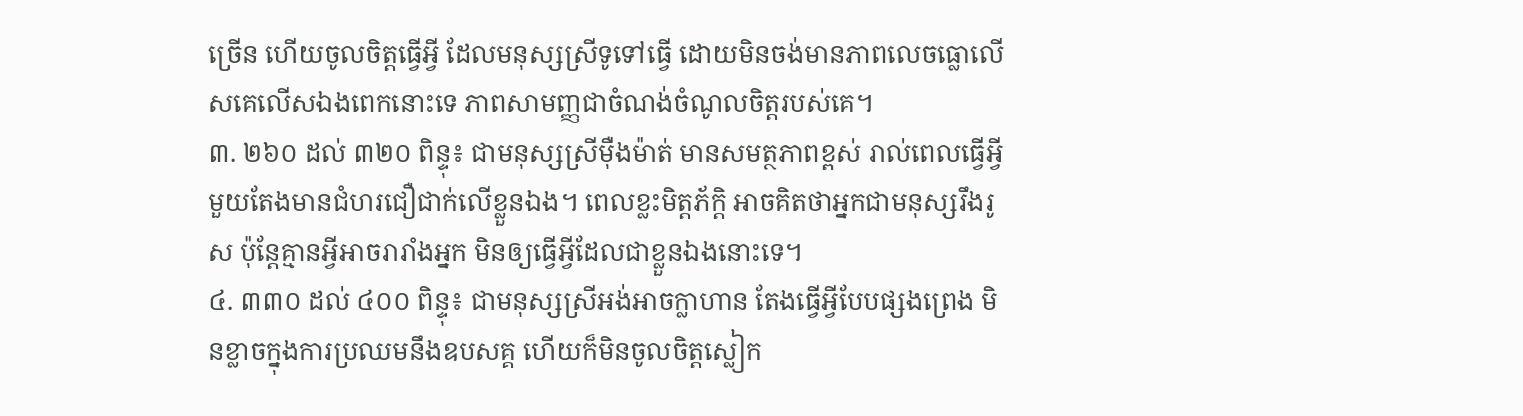ច្រើន ហើយចូលចិត្តធ្វើអ្វី ដែលមនុស្សស្រីទូទៅធ្វើ ដោយមិនចង់មានភាពលេចធ្លោលើសគេលើសឯងពេកនោះទេ ភាពសាមញ្ញជាចំណង់ចំណូលចិត្តរបស់គេ។
៣. ២៦០ ដល់ ៣២០ ពិន្ទុ៖ ជាមនុស្សស្រីម៉ឺងម៉ាត់ មានសមត្ថភាពខ្ពស់ រាល់ពេលធ្វើអ្វីមួយតែងមានជំហរជឿជាក់លើខ្លួនឯង។ ពេលខ្លះមិត្តភ័ក្តិ អាចគិតថាអ្នកជាមនុស្សរឹងរូស ប៉ុន្តែគ្មានអ្វីអាចរារាំងអ្នក មិនឲ្យធ្វើអ្វីដែលជាខ្លួនឯងនោះទេ។
៤. ៣៣០ ដល់ ៤០០ ពិន្ទុ៖ ជាមនុស្សស្រីអង់អាចក្លាហាន តែងធ្វើអ្វីបែបផ្សងព្រេង មិនខ្លាចក្នុងការប្រឈមនឹងឧបសគ្គ ហើយក៏មិនចូលចិត្តស្លៀក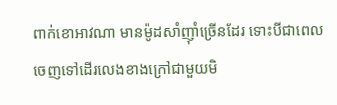ពាក់ខោអាវណា មានម៉ូដសាំញ៉ាំច្រើនដែរ ទោះបីជាពេលចេញទៅដើរលេងខាងក្រៅជាមួយមិ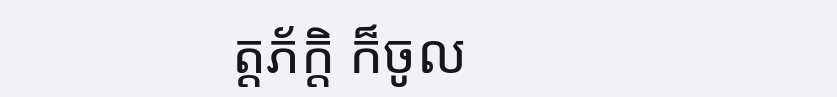ត្តភ័ក្តិ ក៏ចូល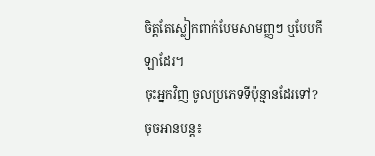ចិត្តតែស្លៀកពាក់បែមសាមញ្ញៗ ឬបែបកីឡាដែរ។
ចុះអ្នកវិញ ចូលប្រភេទទីប៉ុន្មានដែរទៅ?
ចុចអានបន្ត៖